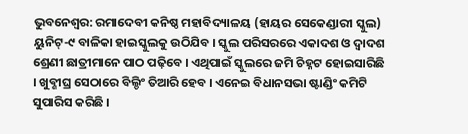ଭୁବନେଶ୍ୱର: ରମାଦେବୀ କନିଷ୍ଠ ମହାବିଦ୍ୟାଳୟ (ହାୟର ସେକେଣ୍ଡାରୀ ସ୍କୁଲ) ୟୁନିଟ୍-୯ ବାଳିକା ହାଇସ୍କୁଲକୁ ଉଠିଯିବ । ସ୍କୁଲ ପରିସରରେ ଏକାଦଶ ଓ ଦ୍ୱାଦଶ ଶ୍ରେଣୀ ଛାତ୍ରୀମାନେ ପାଠ ପଢ଼ିବେ । ଏଥିପାଇଁ ସ୍କୁଲରେ ଜମି ଚିହ୍ନଟ ହୋଇସାରିଛି । ଖୁବ୍ଶୀଘ୍ର ସେଠାରେ ବିଲ୍ଡିଂ ତିଆରି ହେବ । ଏନେଇ ବିଧାନସଭା ଷ୍ଟାଣ୍ଡିଂ କମିଟି ସୁପାରିସ କରିଛି ।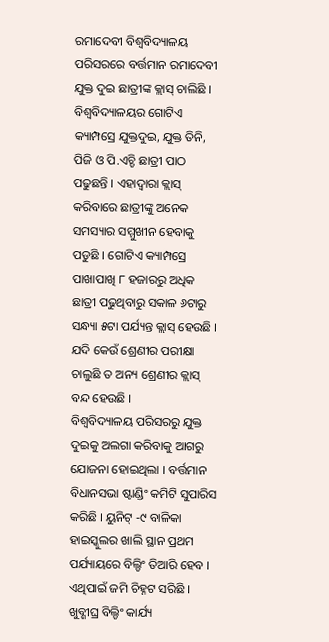ରମାଦେବୀ ବିଶ୍ୱବିଦ୍ୟାଳୟ ପରିସରରେ ବର୍ତ୍ତମାନ ରମାଦେବୀ ଯୁକ୍ତ ଦୁଇ ଛାତ୍ରୀଙ୍କ କ୍ଲାସ୍ ଚାଲିଛି । ବିଶ୍ୱବିଦ୍ୟାଳୟର ଗୋଟିଏ କ୍ୟାମ୍ପସ୍ରେ ଯୁକ୍ତଦୁଇ, ଯୁକ୍ତ ତିନି, ପିଜି ଓ ପି.ଏଚ୍ଡି ଛାତ୍ରୀ ପାଠ ପଢୁଛନ୍ତି । ଏହାଦ୍ୱାରା କ୍ଲାସ୍ କରିବାରେ ଛାତ୍ରୀଙ୍କୁ ଅନେକ ସମସ୍ୟାର ସମ୍ମୁଖୀନ ହେବାକୁ ପଡୁଛି । ଗୋଟିଏ କ୍ୟାମ୍ପସ୍ରେ ପାଖାପାଖି ୮ ହଜାରରୁ ଅଧିକ ଛାତ୍ରୀ ପଢୁଥିବାରୁ ସକାଳ ୬ଟାରୁ ସନ୍ଧ୍ୟା ୫ଟା ପର୍ଯ୍ୟନ୍ତ କ୍ଲାସ୍ ହେଉଛି । ଯଦି କେଉଁ ଶ୍ରେଣୀର ପରୀକ୍ଷା ଚାଲୁଛି ତ ଅନ୍ୟ ଶ୍ରେଣୀର କ୍ଲାସ୍ ବନ୍ଦ ହେଉଛି ।
ବିଶ୍ୱବିଦ୍ୟାଳୟ ପରିସରରୁ ଯୁକ୍ତ ଦୁଇକୁ ଅଲଗା କରିବାକୁ ଆଗରୁ ଯୋଜନା ହୋଇଥିଲା । ବର୍ତ୍ତମାନ ବିଧାନସଭା ଷ୍ଟାଣ୍ଡିଂ କମିଟି ସୁପାରିସ କରିଛି । ୟୁନିଟ୍ -୯ ବାଳିକା ହାଇସ୍କୁଲର ଖାଲି ସ୍ଥାନ ପ୍ରଥମ ପର୍ଯ୍ୟାୟରେ ବିଲ୍ଡିଂ ତିଆରି ହେବ । ଏଥିପାଇଁ ଜମି ଚିହ୍ନଟ ସରିଛି । ଖୁବ୍ଶୀଘ୍ର ବିଲ୍ଡିଂ କାର୍ଯ୍ୟ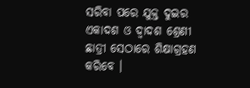ସରିବା ପରେ ଯୁକ୍ତ ଦୁଇର ଏକାଦଶ ଓ ଦ୍ୱାଦଶ ଶ୍ରେଣୀ ଛାତ୍ରୀ ସେଠାରେ ଶିକ୍ଷାଗ୍ରହଣ କରିବେ ।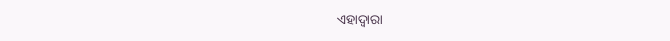ଏହାଦ୍ୱାରା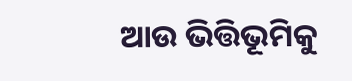ଆଉ ଭିତ୍ତିଭୂମିକୁ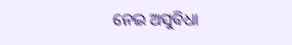ନେଇ ଅସୁବିଧା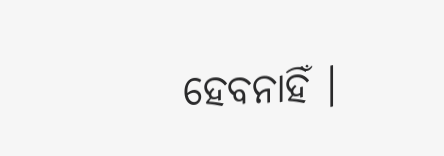ହେବନାହିଁ ।